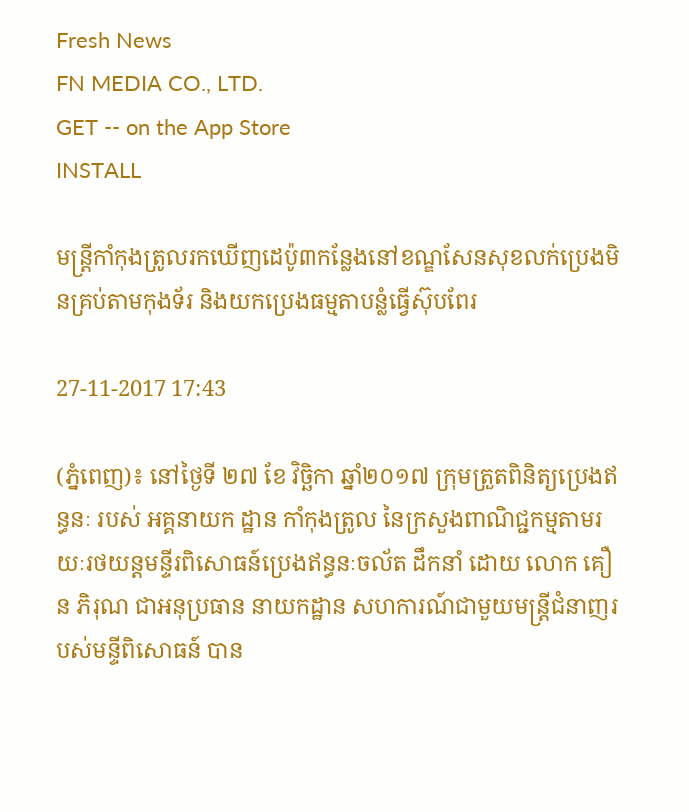Fresh News
FN MEDIA CO., LTD.
GET -- on the App Store
INSTALL

មន្ត្រីកាំកុងត្រូលរកឃេីញដេប៉ូ៣កន្លែងនៅខណ្ឌសែនសុខលក់ប្រេងមិនគ្រប់តាមកុងទ័រ និងយកប្រេងធម្មតាបន្លំធ្វេីស៊ុបពែរ

27-11-2017 17:43

(ភ្នំពេញ)៖ នៅថៃ្ងទី ២៧ ខែ វិច្ឆិកា ឆ្នាំ២០១៧ ក្រុមត្រួតពិនិត្យប្រេងឥន្ធនៈ របស់ អគ្គនាយក ដ្ឋាន កាំកុងត្រូល នៃក្រសួងពាណិជ្ជកម្មតាមរយៈរថយន្តមន្ទីរពិសោធន៍ប្រេងឥន្ធនៈចល័ត ដឹកនាំ ដោយ លោក គឿន ភិរុណ ជាអនុប្រធាន នាយកដ្ឋាន សហការណ៍ជាមួយមន្រ្តីជំនាញរបស់មន្ទីពិសោធន៍ បាន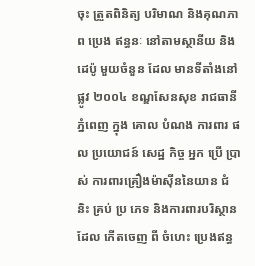ចុះ ត្រួតពិនិត្យ បរិមាណ និងគុណភាព ប្រេង ឥន្ធនៈ នៅតាមស្ថានីយ និងដេប៉ូ មួយចំនួន ដែល មានទីតាំងនៅផ្លូវ ២០០៤ ខណ្ឌសែនសុខ រាជធានីភ្នំពេញ ក្នុង គោល បំណង ការពារ ផល ប្រយោជន៍ សេដ្ឋ កិច្ច អ្នក ប្រើ ប្រាស់ ការពារគ្រឿងម៉ាស៊ីននៃយាន ជំនិះ គ្រប់ ប្រ ភេទ និងការពារបរិស្ថានដែល កើតចេញ ពី ចំហេះ ប្រេងឥន្ធ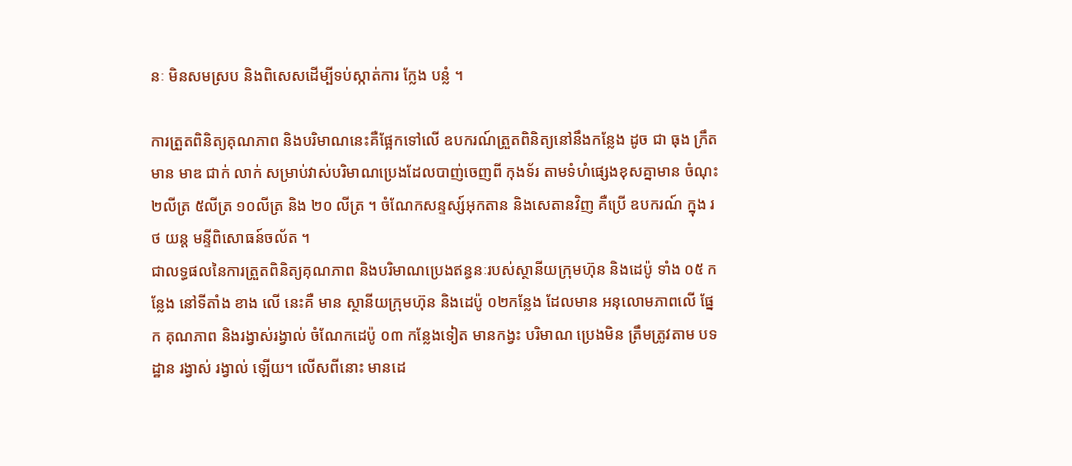នៈ មិនសមស្រប និងពិសេសដើម្បីទប់ស្កាត់ការ កែ្លង បន្លំ ។

ការត្រួតពិនិត្យគុណភាព និងបរិមាណនេះគឺផ្អែកទៅលើ ឧបករណ៍ត្រួតពិនិត្យនៅនឹងកន្លែង ដូច ជា ធុង ក្រឹត មាន មាឌ ជាក់ លាក់ សម្រាប់វាស់បរិមាណប្រេងដែលបាញ់ចេញពី កុងទ័រ តាមទំហំផ្សេងខុសគ្នាមាន ចំណុះ ២លីត្រ ៥លីត្រ ១០លីត្រ និង ២០ លីត្រ ។ ចំណែកសន្ទស្ស៍អុកតាន និងសេតានវិញ គឺប្រើ ឧបករណ៍ ក្នុង រថ យន្ត មន្ទីពិសោធន៍ចល័ត ។
ជាលទ្ធផលនៃការត្រួតពិនិត្យគុណភាព និងបរិមាណប្រេងឥន្ធនៈរបស់ស្ថានីយក្រុមហ៊ុន និងដេប៉ូ ទាំង ០៥ កន្លែង នៅទីតាំង ខាង លើ នេះគឺ មាន ស្ថានីយក្រុមហ៊ុន និងដេប៉ូ ០២កន្លែង ដែលមាន អនុលោមភាពលើ ផ្នែក គុណភាព និងរង្វាស់រង្វាល់ ចំណែកដេប៉ូ ០៣ កន្លែងទៀត មានកង្វះ បរិមាណ ប្រេងមិន ត្រឹមត្រូវតាម បទដ្ឋាន រង្វាស់ រង្វាល់ ឡើយ។ លើសពីនោះ មានដេ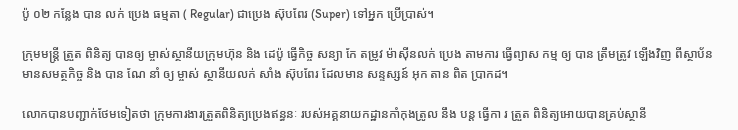ប៉ូ ០២ កន្លែង បាន លក់ ប្រេង ធម្មតា ( Regular) ជាប្រេង ស៊ុបពែរ (Super) ទៅអ្នក ប្រើប្រាស់។

ក្រុមមន្ត្រី ត្រួត ពិនិត្យ បានឲ្យ ម្ចាស់ស្ថានីយក្រុមហ៊ុន និង ដេប៉ូ ធ្វើកិច្ច សន្យា កែ តម្រូវ ម៉ាស៊ីនលក់ ប្រេង តាមការ ធ្វើព្យាស កម្ម ឲ្យ បាន ត្រឹមត្រូវ ឡើងវិញ ពីស្ថាប័នមានសមត្ថកិច្ច និង បាន ណែ នាំ ឲ្យ ម្ចាស់ ស្ថានីយលក់ សាំង ស៊ុបពែរ ដែលមាន សន្ទស្សន៍ អុក តាន ពិត បា្រកដ។

លោកបានបញ្ជាក់ថែមទៀតថា ក្រុមការងារត្រួតពិនិត្យប្រេងឥន្ធនៈ របស់អគ្គនាយកដ្ឋានកាំកុងត្រូល នឹង បន្ត ធើ្វកា រ ត្រួត ពិនិត្យអោយបានគ្រប់ស្ថានី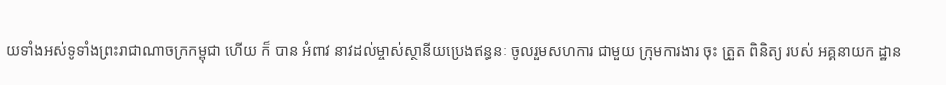យទាំងអស់ទូទាំងព្រះរាជាណាចក្រកម្ពុជា ហើយ ក៏ បាន អំពាវ នាវដល់ម្ចាស់ស្ថានីយប្រេងឥន្ធនៈ ចូលរួមសហការ ជាមួយ ក្រុមការងារ ចុះ ត្រួត ពិនិត្យ របស់ អគ្គនាយក ដ្ឋាន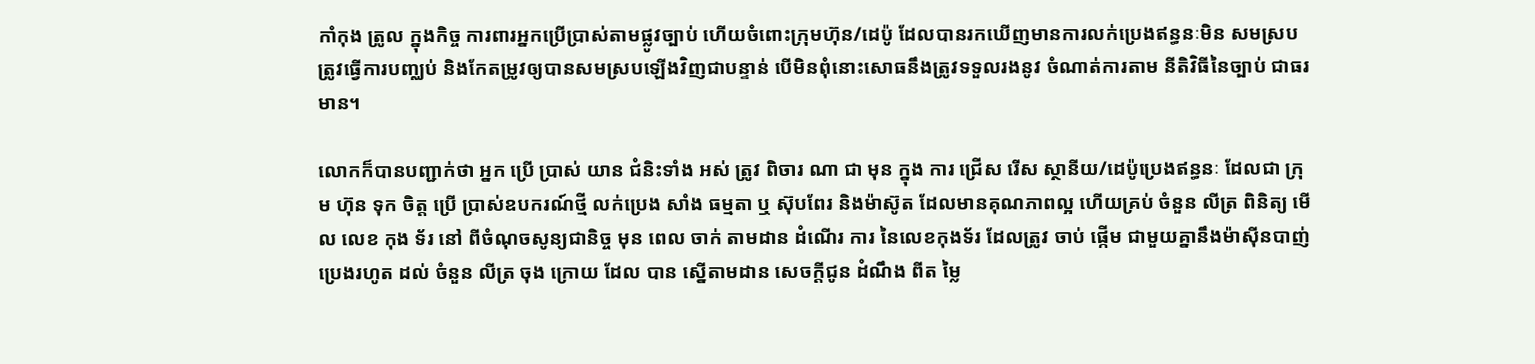កាំកុង ត្រូល ក្នុងកិច្ច ការពារអ្នកប្រើប្រាស់តាមផ្លូវច្បាប់ ហើយចំពោះក្រុមហ៊ុន/ដេប៉ូ ដែលបានរកឃើញមានការលក់ប្រេងឥន្ធនៈមិន សមស្រប ត្រូវធ្វើការបញ្ឈប់ និងកែតម្រូវឲ្យបានសមស្របឡើងវិញជាបន្ទាន់ បើមិនពុំនោះសោធនឹងត្រូវទទួលរងនូវ ចំណាត់ការតាម នីតិវិធីនៃច្បាប់ ជាធរមាន។

លោកក៏បានបញ្ជាក់ថា អ្នក ប្រើ ប្រាស់ យាន ជំនិះទាំង អស់ ត្រូវ ពិចារ ណា ជា មុន ក្នុង ការ ជ្រើស រើស ស្ថានីយ/ដេប៉ូប្រេងឥន្ធនៈ ដែលជា ក្រុម ហ៊ុន ទុក ចិត្ត ប្រើ ប្រាស់ឧបករណ៍ថ្មី លក់ប្រេង សាំង ធម្មតា ឬ ស៊ុបពែរ និងម៉ាស៊ូត ដែលមានគុណភាពល្អ ហើយគ្រប់ ចំនួន លីត្រ ពិនិត្យ មើល លេខ កុង ទ័រ នៅ ពីចំណុចសូន្យជានិច្ច មុន ពេល ចាក់ តាមដាន ដំណើរ ការ នៃលេខកុងទ័រ ដែលត្រូវ ចាប់ ផ្កើម ជាមួយគ្នានឹងម៉ាស៊ីនបាញ់ប្រេងរហូត ដល់ ចំនួន លីត្រ ចុង ក្រោយ ដែល បាន ស្នើតាមដាន សេចក្តីជូន ដំណឹង ពីត ម្លៃ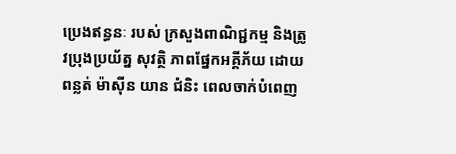ប្រេងឥន្ធនៈ របស់ ក្រសួងពាណិជ្ជកម្ម និងត្រូវប្រុងប្រយ័ត្ន សុវត្ថិ ភាពផ្នែកអគ្គីភ័យ ដោយ ពន្លត់ ម៉ាស៊ីន យាន ជំនិះ ពេលចាក់បំពេញ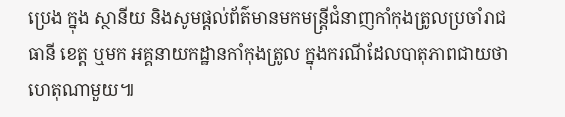ប្រេង ក្នុង ស្ថានីយ និងសូមផ្តល់ព័ត៌មានមកមន្រ្តីជំនាញកាំកុងត្រូលប្រចាំរាជធានី ខេត្ត ឬមក អគ្គនាយកដ្ឋានកាំកុងត្រូល ក្នុងករណីដែលបាតុភាពជាយថាហេតុណាមួយ៕